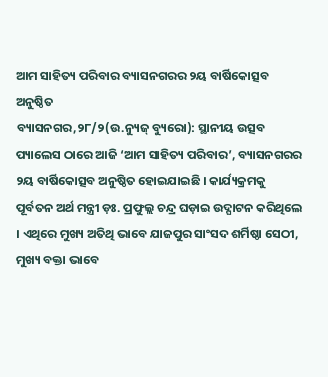ଆମ ସାହିତ୍ୟ ପରିବାର ବ୍ୟାସନଗରର ୨ୟ ବାର୍ଷିକୋତ୍ସବ ଅନୁଷ୍ଠିତ
ବ୍ୟାସନଗର,୨୮/୨(ଉ.ନ୍ୟୁଜ୍ ବ୍ୟୁରୋ): ସ୍ଥାନୀୟ ଉତ୍ସବ ପ୍ୟାଲେସ ଠାରେ ଆଜି ‘ଆମ ସାହିତ୍ୟ ପରିବାର’, ବ୍ୟାସନଗରର ୨ୟ ବାର୍ଷିକୋତ୍ସବ ଅନୁଷ୍ଠିତ ହୋଇଯାଇଛି । କାର୍ଯ୍ୟକ୍ରମକୁ ପୂର୍ବତନ ଅର୍ଥ ମନ୍ତ୍ରୀ ଡ଼ଃ. ପ୍ରଫୁଲ୍ଲ ଚନ୍ଦ୍ର ଘଡ଼ାଇ ଉଦ୍ଘାଟନ କରିଥିଲେ । ଏଥିରେ ମୁଖ୍ୟ ଅତିଥି ଭାବେ ଯାଜପୁର ସାଂସଦ ଶର୍ମିଷ୍ଠା ସେଠୀ, ମୁଖ୍ୟ ବକ୍ତା ଭାବେ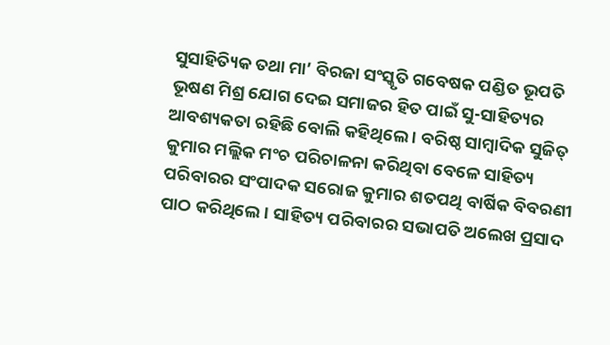ସୁସାହିତ୍ୟିକ ତଥା ମା’ ବିରଜା ସଂସ୍କୃତି ଗବେଷକ ପଣ୍ଡିତ ଭୂପତି ଭୂଷଣ ମିଶ୍ର ଯୋଗ ଦେଇ ସମାଜର ହିତ ପାଇଁ ସୁ-ସାହିତ୍ୟର ଆବଶ୍ୟକତା ରହିଛି ବୋଲି କହିଥିଲେ । ବରିଷ୍ଠ ସାମ୍ବାଦିକ ସୁଜିତ୍ କୁମାର ମଲ୍ଲିକ ମଂଚ ପରିଚାଳନା କରିଥିବା ବେଳେ ସାହିତ୍ୟ ପରିବାରର ସଂପାଦକ ସରୋଜ କୁମାର ଶତପଥି ବାର୍ଷିକ ବିବରଣୀ ପାଠ କରିଥିଲେ । ସାହିତ୍ୟ ପରିବାରର ସଭାପତି ଅଲେଖ ପ୍ରସାଦ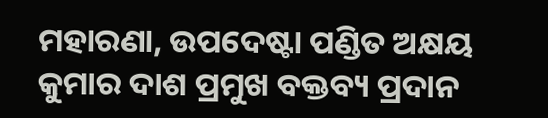ମହାରଣା, ଉପଦେଷ୍ଟା ପଣ୍ଡିତ ଅକ୍ଷୟ କୁମାର ଦାଶ ପ୍ରମୁଖ ବକ୍ତବ୍ୟ ପ୍ରଦାନ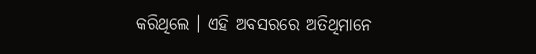କରିଥିଲେ । ଏହି ଅବସରରେ ଅତିଥିମାନେ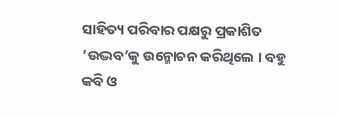ସାହିତ୍ୟ ପରିବାର ପକ୍ଷରୁ ପ୍ରକାଶିତ ‘ଉଦ୍ଭବ’କୁ ଉନ୍ମୋଚନ କରିଥିଲେ । ବହୁ କବି ଓ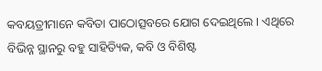କବୟତ୍ରୀମାନେ କବିତା ପାଠୋତ୍ସବରେ ଯୋଗ ଦେଇଥିଲେ । ଏଥିରେ ବିଭିନ୍ନ ସ୍ଥାନରୁ ବହୁ ସାହିତ୍ୟିକ, କବି ଓ ବିଶିଷ୍ଟ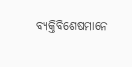ବ୍ୟକ୍ତିବିଶେଷମାନେ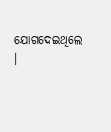ଯୋଗଦେଇଥିଲେ ।